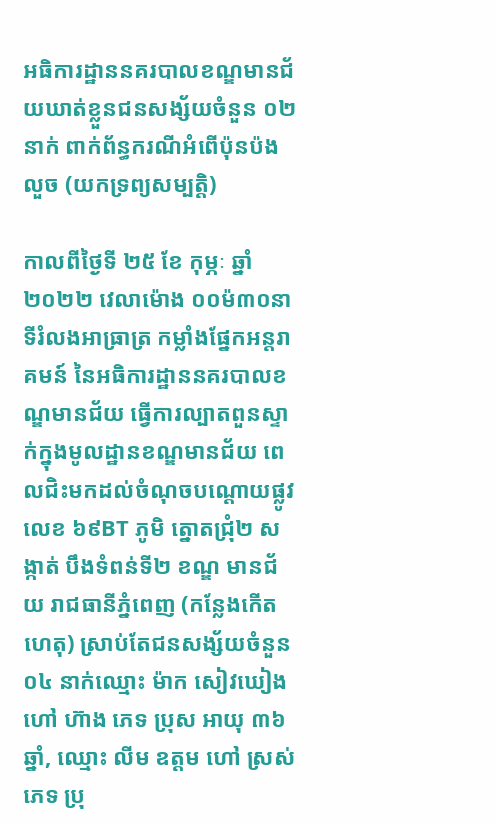អធិការដ្ឋាននគរបាលខណ្ឌមានជ័យឃាត់ខ្លួនជនសង្ស័យចំនួន ០២នាក់ ពាក់ព័ន្ធករណីអំពើប៉ុនប៉ងលួច (យកទ្រព្យសម្បត្តិ)

កាលពីថ្ងៃទី ២៥ ខែ កុម្ភៈ ឆ្នាំ ២០២២ វេលាម៉ោង ០០ម៉៣០នាទីរំលងអាធ្រាត្រ កម្លាំងផ្នែកអន្តរាគមន៍ នៃអធិការដ្ឋាននគរបាលខណ្ឌមានជ័យ ធ្វើការល្បាតពួនស្ទាក់ក្នុងមូលដ្ឋានខណ្ឌមានជ័យ ពេលជិះមកដល់ចំណុចបណ្តោយផ្លូវលេខ ៦៩BT ភូមិ ត្នោតជ្រុំ២ សង្កាត់ បឹងទំពន់ទី២ ខណ្ឌ មានជ័យ រាជធានីភ្នំពេញ (កន្លែងកើតហេតុ) ស្រាប់តែជនសង្ស័យចំនួន ០៤ នាក់ឈ្មោះ ម៉ាក សៀវឃៀង ហៅ ហ៊ាង ភេទ ប្រុស អាយុ ៣៦ ឆ្នាំ, ឈ្មោះ លីម ឧត្តម ហៅ ស្រស់ ភេទ ប្រុ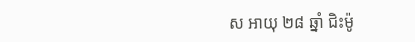ស អាយុ ២៨ ឆ្នាំ ជិះម៉ូ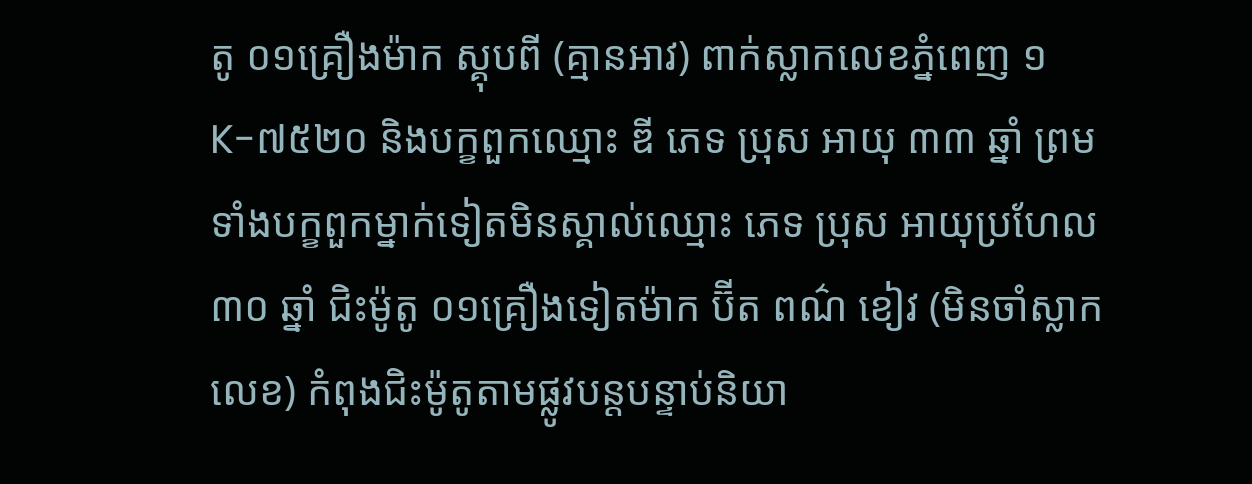តូ ០១គ្រឿងម៉ាក ស្គុបពី (គ្មានអាវ) ពាក់ស្លាកលេខភ្នំពេញ ១K-៧៥២០ និងបក្ខពួកឈ្មោះ ឌី ភេទ ប្រុស អាយុ ៣៣ ឆ្នាំ ព្រមទាំងបក្ខពួកម្នាក់ទៀតមិនស្គាល់ឈ្មោះ ភេទ ប្រុស អាយុប្រហែល ៣០ ឆ្នាំ ជិះម៉ូតូ ០១គ្រឿងទៀតម៉ាក ប៊ីត ពណ៌ ខៀវ (មិនចាំស្លាកលេខ) កំពុងជិះម៉ូតូតាមផ្លូវបន្តបន្ទាប់និយា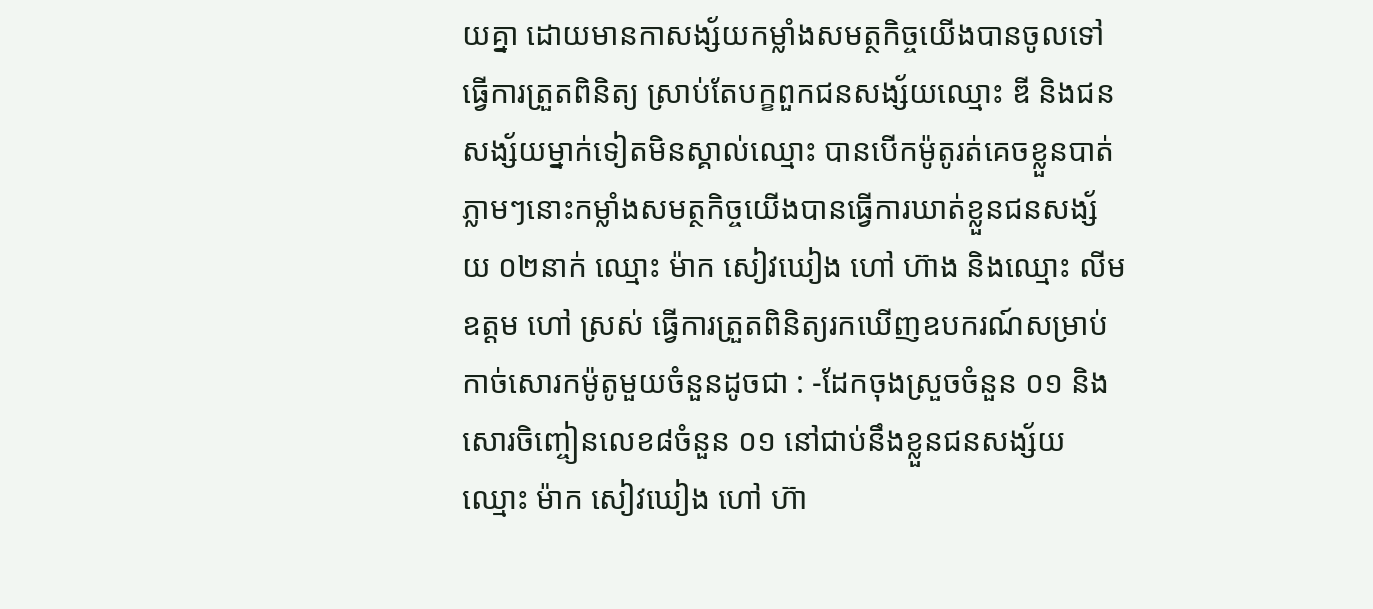យគ្នា ដោយមានកាសង្ស័យកម្លាំងសមត្ថកិច្ចយើងបានចូលទៅធ្វើការត្រួតពិនិត្យ ស្រាប់តែបក្ខពួកជនសង្ស័យឈ្មោះ ឌី និងជនសង្ស័យម្នាក់ទៀតមិនស្គាល់ឈ្មោះ បានបើកម៉ូតូរត់គេចខ្លួនបាត់ ភ្លាមៗនោះកម្លាំងសមត្ថកិច្ចយើងបានធ្វើការឃាត់ខ្លួនជនសង្ស័យ ០២នាក់ ឈ្មោះ ម៉ាក សៀវឃៀង ហៅ ហ៊ាង និងឈ្មោះ លីម ឧត្ដម ហៅ ស្រស់ ធ្វើការត្រួតពិនិត្យរកឃើញឧបករណ៍សម្រាប់កាច់សោរកម៉ូតូមួយចំនួនដូចជា : -ដែកចុងស្រួចចំនួន ០១ និងសោរចិញ្ចៀនលេខ៨ចំនួន ០១ នៅជាប់នឹងខ្លួនជនសង្ស័យឈ្មោះ ម៉ាក សៀវឃៀង ហៅ ហ៊ា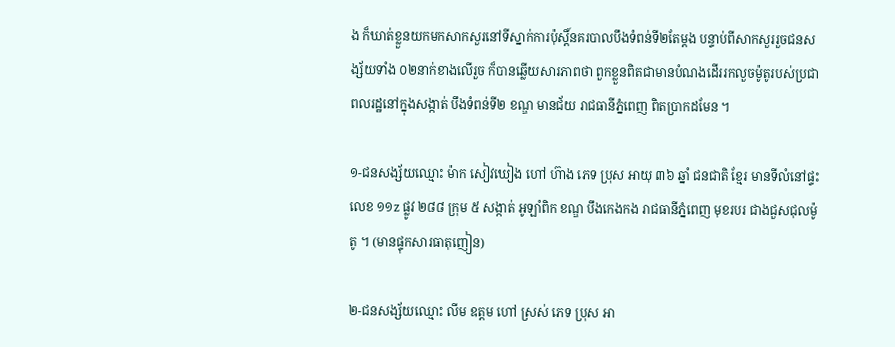ង ក៏ឃាត់ខ្លួនយកមកសាកសួរនៅទីស្នាក់ការប៉ុស្តិ៍នគរបាលបឹងទំពន់ទី២តែម្តង បន្ទាប់ពីសាកសួររួចជនសង្ស័យទាំង ០២នាក់ខាងលើរួច ក៏បានឆ្លើយសារភាពថា ពួកខ្លួនពិតជាមានបំណងដើររកលួចម៉ូតូរបស់ប្រជាពលរដ្ឋនៅក្នុងសង្កាត់ បឹងទំពន់ទី២ ខណ្ឌ មានជ័យ រាជធានីភ្នំពេញ ពិតប្រាកដមែន ។

១-ជនសង្ស័យឈ្មោះ ម៉ាក សៀវឃៀង ហៅ ហ៊ាង ភេទ ប្រុស អាយុ ៣៦ ឆ្នាំ ជនជាតិ ខ្មែរ មានទីលំនៅផ្ទះលេខ ១១z ផ្លូវ ២៨៨ ក្រុម ៥ សង្កាត់ អូឡាំពិក ខណ្ឌ បឹងកេងកង រាជធានីភ្នំពេញ មុខរបរ ជាងជួសជុលម៉ូតូ ។ (មានផ្ទុកសារធាតុញៀន)

២-ជនសង្ស័យឈ្មោះ លីម ឧត្តម ហៅ ស្រស់ ភេទ ប្រុស អា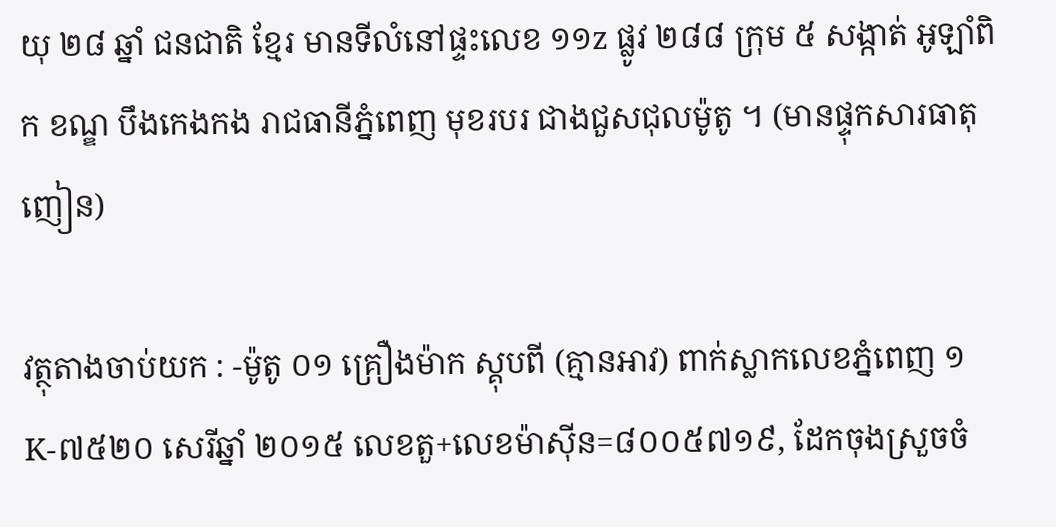យុ ២៨ ឆ្នាំ ជនជាតិ ខ្មែរ មានទីលំនៅផ្ទះលេខ ១១z ផ្លូវ ២៨៨ ក្រុម ៥ សង្កាត់ អូឡាំពិក ខណ្ឌ បឹងកេងកង រាជធានីភ្នំពេញ មុខរបរ ជាងជួសជុលម៉ូតូ ។ (មានផ្ទុកសារធាតុញៀន)

វត្ថុតាងចាប់យក : -ម៉ូតូ ០១ គ្រឿងម៉ាក ស្គុបពី (គ្មានអាវ) ពាក់ស្លាកលេខភ្នំពេញ ១K-៧៥២០ សេរីឆ្នាំ ២០១៥ លេខតួ+លេខម៉ាស៊ីន=៨០០៥៧១៩, ដែកចុងស្រួចចំ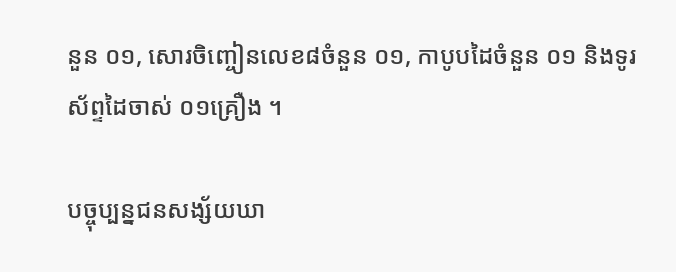នួន ០១, សោរចិញ្ចៀនលេខ៨ចំនួន ០១, កាបូបដៃចំនួន ០១ និងទូរស័ព្ទដៃចាស់ ០១គ្រឿង ។

បច្ចុប្បន្នជនសង្ស័យឃា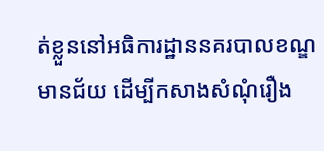ត់ខ្លួននៅអធិការដ្ឋាននគរបាលខណ្ឌមានជ័យ ដើម្បីកសាងសំណុំរឿង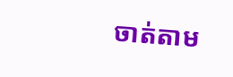ចាត់តាម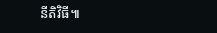នីតិវិធី៕